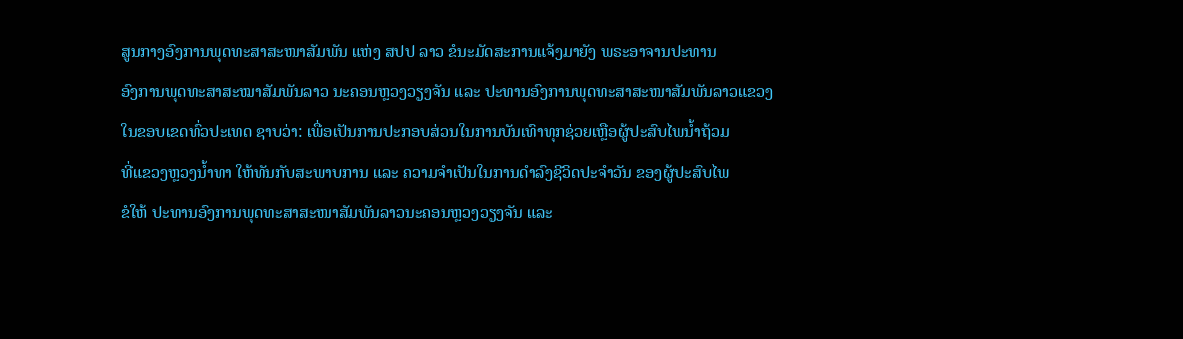ສູນກາງອົງການພຸດທະສາສະໜາສັມພັນ ແຫ່ງ ສປປ ລາວ ຂໍນະມັດສະການແຈ້ງມາຍັງ ພຣະອາຈານປະທານ
ອົງການພຸດທະສາສະໝາສັມພັນລາວ ນະຄອນຫຼວງວຽງຈັນ ແລະ ປະທານອົງການພຸດທະສາສະໜາສັມພັນລາວແຂວງ
ໃນຂອບເຂດທົ່ວປະເທດ ຊາບວ່າ: ເພື່ອເປັນການປະກອບສ່ວນໃນການບັນເທົາທຸກຊ່ວຍເຫຼືອຜູ້ປະສົບໄພນ້ຳຖ້ວມ
ທີ່ແຂວງຫຼວງນ້ຳທາ ໃຫ້ທັນກັບສະພາບການ ແລະ ຄວາມຈຳເປັນໃນການດຳລົງຊີວິດປະຈຳວັນ ຂອງຜູ້ປະສົບໄພ
ຂໍໃຫ້ ປະທານອົງການພຸດທະສາສະໜາສັມພັນລາວນະຄອນຫຼວງວຽງຈັນ ແລະ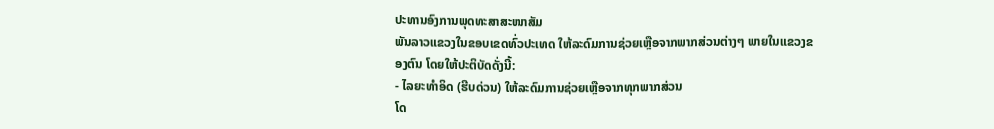ປະທານອົງການພຸດທະສາສະໜາສັມ
ພັນລາວແຂວງໃນຂອບເຂດທົ່ວປະເທດ ໃຫ້ລະດົມການຊ່ວຍເຫຼືອຈາກພາກສ່ວນຕ່າງໆ ພາຍໃນແຂວງຂອງຕົນ ໂດຍໃຫ້ປະຕິບັດດັ່ງນີ້:
- ໄລຍະທຳອິດ (ຮີບດ່ວນ) ໃຫ້ລະດົມການຊ່ວຍເຫຼືອຈາກທຸກພາກສ່ວນ
ໂດ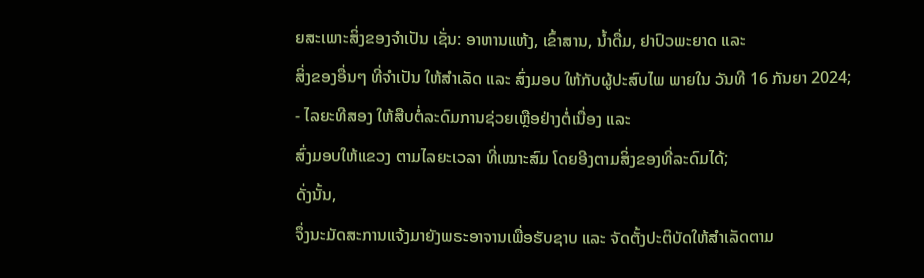ຍສະເພາະສິ່ງຂອງຈຳເປັນ ເຊັ່ນ: ອາຫານແຫ້ງ, ເຂົ້າສານ, ນ້ຳດື່ມ, ຢາປົວພະຍາດ ແລະ
ສິ່ງຂອງອື່ນໆ ທີ່ຈຳເປັນ ໃຫ້ສຳເລັດ ແລະ ສົ່ງມອບ ໃຫ້ກັບຜູ້ປະສົບໄພ ພາຍໃນ ວັນທີ 16 ກັນຍາ 2024;
- ໄລຍະທີສອງ ໃຫ້ສືບຕໍ່ລະດົມການຊ່ວຍເຫຼືອຢ່າງຕໍ່ເນື່ອງ ແລະ
ສົ່ງມອບໃຫ້ແຂວງ ຕາມໄລຍະເວລາ ທີ່ເໝາະສົມ ໂດຍອີງຕາມສິ່ງຂອງທີ່ລະດົມໄດ້;
ດັ່ງນັ້ນ,
ຈຶ່ງນະມັດສະການແຈ້ງມາຍັງພຣະອາຈານເພື່ອຮັບຊາບ ແລະ ຈັດຕັ້ງປະຕິບັດໃຫ້ສຳເລັດຕາມ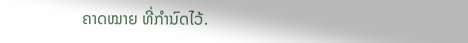ຄາດໝາຍ ທີ່ກຳນົດໄວ້.